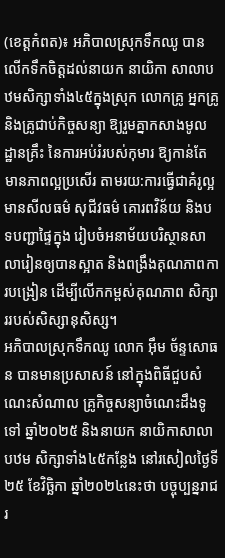(ខេត្តកំពត)៖ អភិបាលស្រុកទឹកឈូ បានលើកទឹកចិត្តដល់នាយក នាយិកា សាលាបឋមសិក្សាទាំង៤៥ក្នុងស្រុក លោកគ្រូ អ្នកគ្រូ និងគ្រូជាប់កិច្ចសន្យា ឱ្យរួមគ្នាកសាងមូលដ្ឋានគ្រឹះ នៃការអប់រំរបស់កុមារ ឱ្យកាន់តែមានភាពល្អប្រសើរ តាមរយ:ការធ្វើជាគំរូល្អ មានសីលធម៌ សុជីវធម៌ គោរពវិន័យ និងបទបញ្ជាផ្ទៃក្នុង រៀបចំអនាម័យបរិស្ថានសាលារៀនឲ្យបានស្អាត និងពង្រឹងគុណភាពការបង្រៀន ដើម្បីលើកកម្ពស់គុណភាព សិក្សាររបស់សិស្សានុសិស្ស។
អភិបាលស្រុកទឹកឈូ លោក អ៊ឹម ច័ន្ទសោធន បានមានប្រសាសន៍ នៅក្នុងពិធីជួបសំណេះសំណាល គ្រូកិច្ចសន្យាចំណេះដឹងទូទៅ ឆ្នាំ២០២៥ និងនាយក នាយិកាសាលាបឋម សិក្សាទាំង៤៥កន្លែង នៅរសៀលថ្ងៃទី ២៥ ខែវិច្ឆិកា ឆ្នាំ២០២៤នេះថា បច្ចុប្បន្នរាជរ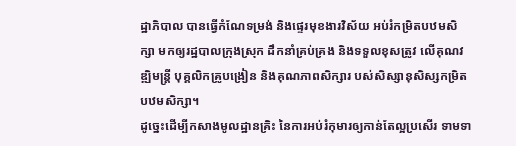ដ្ឋាភិបាល បានធ្វើកំណែទម្រង់ និងផ្ទេរមុខងារវិស័យ អប់រំកម្រិតបឋមសិក្សា មកឲ្យរដ្ឋបាលក្រុងស្រុក ដឹកនាំគ្រប់គ្រង និងទទួលខុសត្រូវ លើគុណវឌ្ឍិមន្ត្រី បុគ្គលិកគ្រូបង្រៀន និងគុណភាពសិក្សារ បស់សិស្សានុសិស្សកម្រិតបឋមសិក្សា។
ដូច្នេះដើម្បីកសាងមូលដ្ឋានគ្រិះ នៃការអប់រំកុមារឲ្យកាន់តែល្អប្រសើរ ទាមទា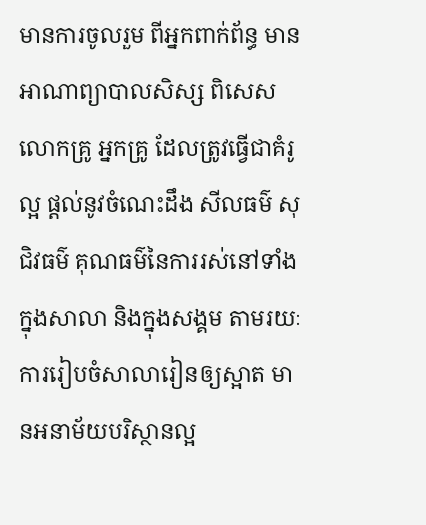មានការចូលរួម ពីអ្នកពាក់ព័ន្ធ មានអាណាព្យាបាលសិស្ស ពិសេសលោកគ្រូ អ្នកគ្រូ ដែលត្រូវធ្វើជាគំរូល្អ ផ្តល់នូវចំណេះដឹង សីលធម៌ សុជិវធម៌ គុណធម៌នៃការរស់នៅទាំងក្នុងសាលា និងក្នុងសង្គម តាមរយៈការរៀបចំសាលារៀនឲ្យស្អាត មានអនាម័យបរិស្ថានល្អ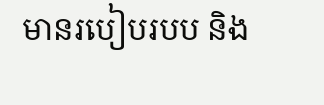មានរបៀបរបប និង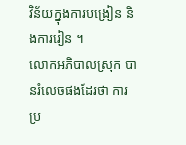វិន័យក្នុងការបង្រៀន និងការរៀន ។
លោកអភិបាលស្រុក បានរំលេចផងដែរថា ការប្រ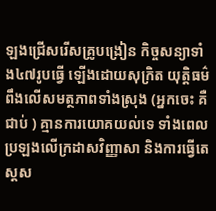ឡងជ្រើសរើសគ្រូបង្រៀន កិច្ចសន្យាទាំង៤៧រូបធ្វើ ឡើងដោយសុក្រិត យុត្តិធម៌ ពឹងលើសមត្ថភាពទាំងស្រុង (អ្នកចេះ គឺជាប់ ) គ្មានការយោគយល់ទេ ទាំងពេលប្រឡងលើក្រដាសវិញ្ញាសា និងការធ្វើតេស្តស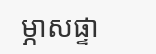ម្ភាសផ្ទា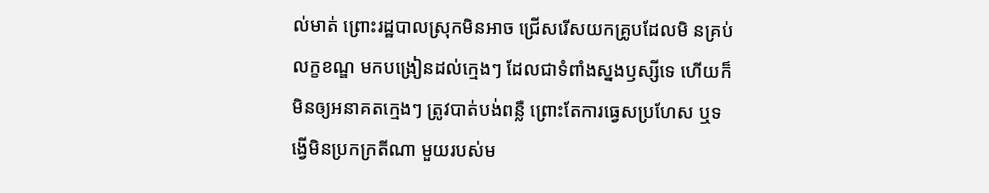ល់មាត់ ព្រោះរដ្ឋបាលស្រុកមិនអាច ជ្រើសរើសយកគ្រូបដែលមិ នគ្រប់លក្ខខណ្ឌ មកបង្រៀនដល់ក្មេងៗ ដែលជាទំពាំងស្នងឫស្សីទេ ហើយក៏មិនឲ្យអនាគតក្មេងៗ ត្រូវបាត់បង់ពន្លឺ ព្រោះតែការធ្វេសប្រហែស ឬទង្វើមិនប្រកក្រតីណា មួយរបស់ម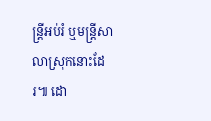ន្ត្រីអប់រំ ឬមន្ត្រីសាលាស្រុកនោះដែរ៕ ដោ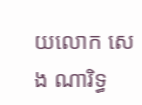យលោក សេង ណារិទ្ធ